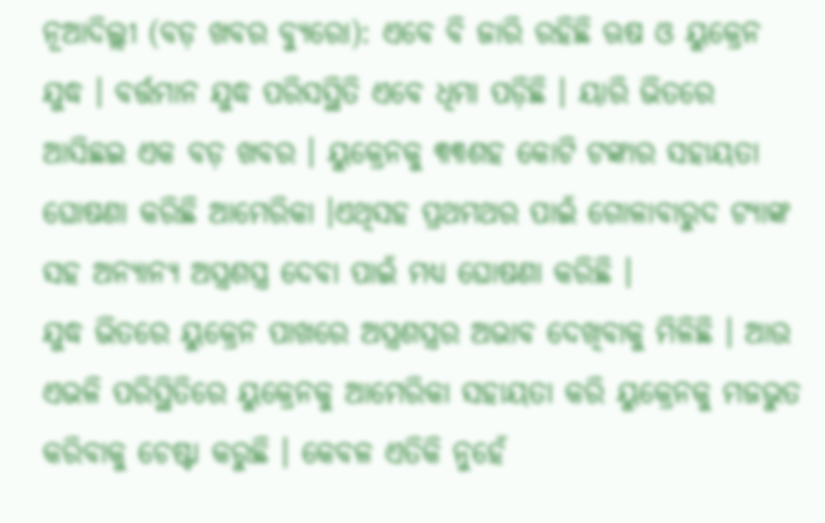ନୂଆଦିଲ୍ଲୀ (ବଡ଼ ଖବର ବ୍ୟୁରୋ): ଏବେ ବି ଜାରି ରହିଛି ଋଷ ଓ ୟୁକ୍ରେନ ଯୁଦ୍ଧ । ବର୍ତ୍ତମାନ ଯୁଦ୍ଧ ପରିସସ୍ଥିତି ଏବେ ଧିମା ପଡ଼ିଛି । ୟାରି ଭିତରେ ଆସିଛଇ ଏକ ବଡ଼ ଖବର । ୟୁକ୍ରେନକୁ ୩୩ଶହ କୋଟି ଟଙ୍କାର ସହାୟତା ଘୋଷଣା କରିଛି ଆମେରିକା ।ଏଥିସହ ପ୍ରଥମଥର ପାଇଁ ଗୋଳାବାରୁଦ ଟ୍ୟାଙ୍କ ସହ ଅନ୍ୟାନ୍ୟ ଅସ୍ତ୍ରଶସ୍ତ୍ର ଦେବା ପାଇଁ ମଧ୍ୟ ଘୋଷଣା କରିଛି ।
ଯୁଦ୍ଧ ଭିତରେ ୟୁକ୍ରେନ ପାଖରେ ଅସ୍ତ୍ରଶସ୍ତ୍ରର ଅଭାବ ଦେଖିବାକୁ ମିଳିଛି । ଆଉ ଏଭଳି ପରିସ୍ଥିତିରେ ୟୁକ୍ରେନକୁ ଆମେରିକା ସହାୟତା କରି ୟୁକ୍ରେନକୁ ମଜଭୁତ କରିବାକୁ ଚେଷ୍ଟା କରୁଛି । କେବଳ ଏତିକି ନୁହେଁ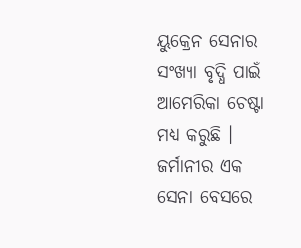ୟୁକ୍ରେନ ସେନାର ସଂଖ୍ୟା ବୃଦ୍ଧି ପାଇଁ ଆମେରିକା ଚେଷ୍ଟା ମଧ୍ୟ କରୁଛି । ଜର୍ମାନୀର ଏକ ସେନା ବେସରେ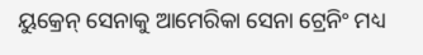ୟୁକ୍ରେନ୍ ସେନାକୁ ଆମେରିକା ସେନା ଟ୍ରେନିଂ ମଧ୍ୟ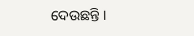ଦେଉଛନ୍ତି ।